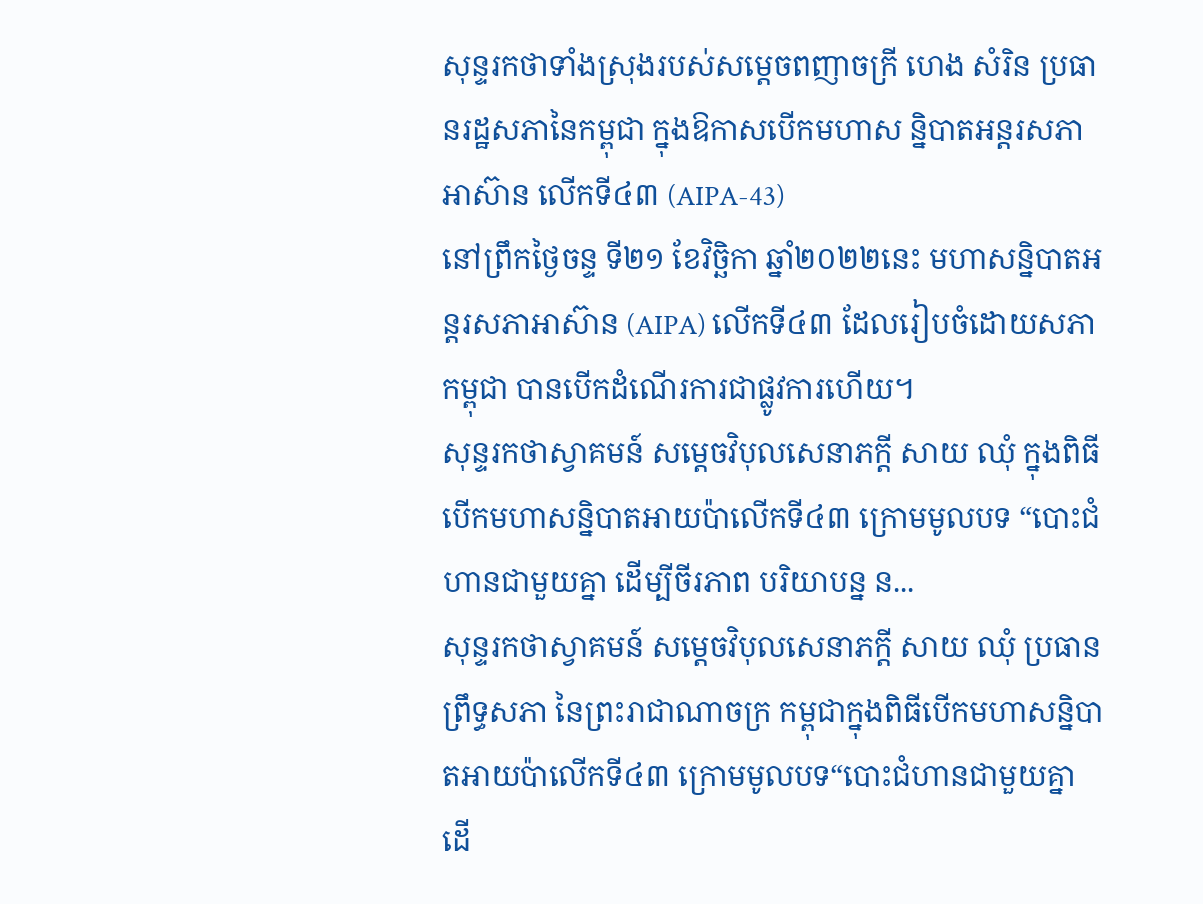សុន្ទរកថាទាំងស្រុងរបស់សម្តេចពញាចក្រី ហេង សំរិន ប្រធានរដ្ឋសភានៃកម្ពុជា ក្នុងឱកាសបើកមហាស ន្និបាតអន្តរសភាអាស៊ាន លើកទី៤៣ (AIPA-43)
នៅព្រឹកថ្ងៃចន្ទ ទី២១ ខែវិច្ឆិកា ឆ្នាំ២០២២នេះ មហាសន្និបាតអន្តរសភាអាស៊ាន (AIPA) លើកទី៤៣ ដែលរៀបចំដោយសភាកម្ពុជា បានបើកដំណើរការជាផ្លូវការហើយ។
សុន្ទរកថាស្វាគមន៍ សម្តេចវិបុលសេនាភក្តី សាយ ឈុំ ក្នុងពិធីបើកមហាសន្និបាតអាយប៉ាលើកទី៤៣ ក្រោមមូលបទ “បោះជំហានជាមួយគ្នា ដើម្បីចីរភាព បរិយាបន្ន ន...
សុន្ទរកថាស្វាគមន៍ សម្តេចវិបុលសេនាភក្តី សាយ ឈុំ ប្រធានព្រឹទ្ធសភា នៃព្រះរាជាណាចក្រ កម្ពុជាក្នុងពិធីបើកមហាសន្និបាតអាយប៉ាលើកទី៤៣ ក្រោមមូលបទ“បោះជំហានជាមួយគ្នា ដើ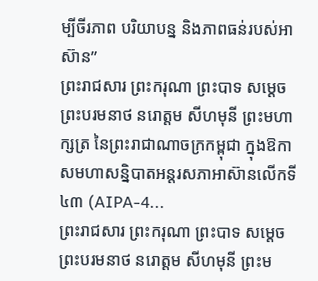ម្បីចីរភាព បរិយាបន្ន និងភាពធន់របស់អាស៊ាន”
ព្រះរាជសារ ព្រះករុណា ព្រះបាទ សម្ដេច ព្រះបរមនាថ នរោត្តម សីហមុនី ព្រះមហាក្សត្រ នៃព្រះរាជាណាចក្រកម្ពុជា ក្នុងឱកាសមហាសន្និបាតអន្តរសភាអាស៊ានលើកទី៤៣ (AIPA-4...
ព្រះរាជសារ ព្រះករុណា ព្រះបាទ សម្ដេច ព្រះបរមនាថ នរោត្តម សីហមុនី ព្រះម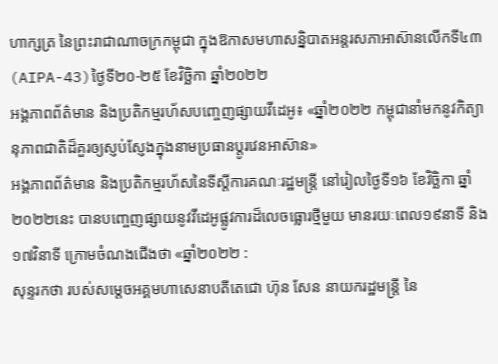ហាក្សត្រ នៃព្រះរាជាណាចក្រកម្ពុជា ក្នុងឱកាសមហាសន្និបាតអន្តរសភាអាស៊ានលើកទី៤៣ (AIPA-43)ថ្ងៃទី២០-២៥ ខែវិច្ឆិកា ឆ្នាំ២០២២
អង្គភាពព័ត៌មាន និងប្រតិកម្មរហ័សបញ្ចេញផ្សាយវីដេអូ៖ «ឆ្នាំ២០២២ កម្ពុជានាំមកនូវកិត្យានុភាពជាតិដ៏គួរឲ្យស្ញប់ស្ញែងក្នុងនាមប្រធានប្តូរវេនអាស៊ាន»
អង្គភាពព័ត៌មាន និងប្រតិកម្មរហ័សនៃទីស្តីការគណៈរដ្ឋមន្រ្តី នៅរៀលថ្ងៃទី១៦ ខែវិច្ឆិកា ឆ្នាំ២០២២នេះ បានបញ្ចេញផ្សាយនូវវីដេអូផ្លូវការដ៏លេចធ្លោរថ្មីមួយ មានរយៈពេល១៩នាទី និង១៧វិនាទី ក្រោមចំណងជើងថា «ឆ្នាំ២០២២ :
សុន្ទរកថា របស់សម្តេចអគ្គមហាសេនាបតីតេជោ ហ៊ុន សែន នាយករដ្ឋមន្ត្រី នៃ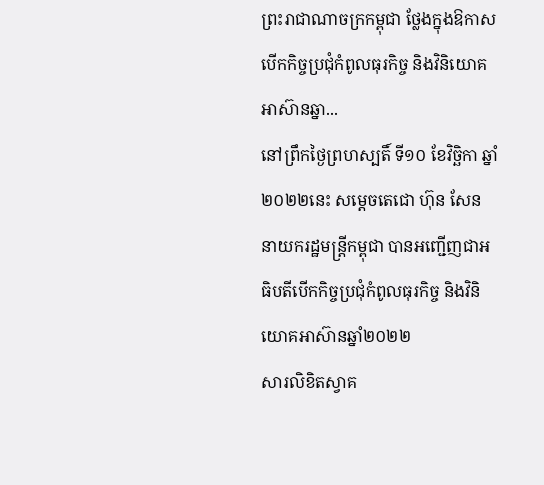ព្រះរាជាណាចក្រកម្ពុជា ថ្លែងក្នុងឱកាសបើកកិច្ចប្រជុំកំពូលធុរកិច្ច និងវិនិយោគអាស៊ានឆ្នា...
នៅព្រឹកថ្ងៃព្រហស្បតិ៍ ទី១០ ខែវិច្ឆិកា ឆ្នាំ២០២២នេះ សម្តេចតេជោ ហ៊ុន សែន នាយករដ្ឋមន្ត្រីកម្ពុជា បានអញ្ជើញជាអធិបតីបើកកិច្ចប្រជុំកំពូលធុរកិច្ច និងវិនិយោគអាស៊ានឆ្នាំ២០២២
សារលិខិតស្វាគ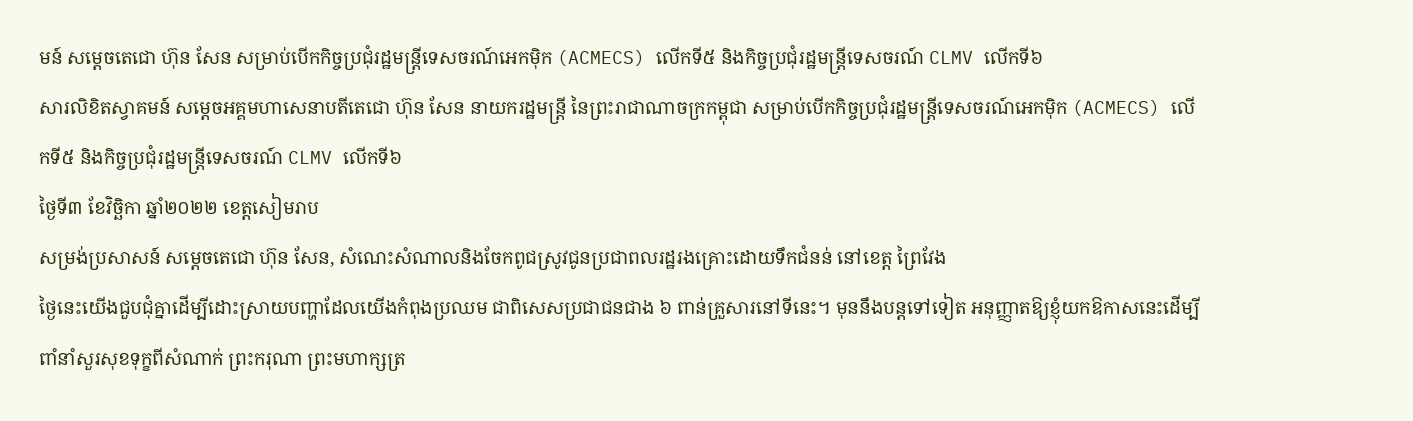មន៍ សម្តេចតេជោ ហ៊ុន សែន សម្រាប់បើកកិច្ចប្រជុំរដ្ឋមន្រ្តីទេសចរណ៍អេកម៉ិក (ACMECS) លើកទី៥ និងកិច្ចប្រជុំរដ្ឋមន្រ្តីទេសចរណ៍ CLMV លើកទី៦
សារលិខិតស្វាគមន៍ សម្តេចអគ្គមហាសេនាបតីតេជោ ហ៊ុន សែន នាយករដ្ឋមន្រ្តី នៃព្រះរាជាណាចក្រកម្ពុជា សម្រាប់បើកកិច្ចប្រជុំរដ្ឋមន្រ្តីទេសចរណ៍អេកម៉ិក (ACMECS) លើកទី៥ និងកិច្ចប្រជុំរដ្ឋមន្រ្តីទេសចរណ៍ CLMV លើកទី៦
ថ្ងៃទី៣ ខែវិច្ឆិកា ឆ្នាំ២០២២ ខេត្តសៀមរាប
សម្រង់ប្រសាសន៍ សម្តេចតេជោ ហ៊ុន សែន, សំណេះសំណាលនិងចែកពូជស្រូវជូនប្រជាពលរដ្ឋរងគ្រោះដោយទឹកជំនន់ នៅខេត្ត ព្រៃវែង
ថ្ងៃនេះយើងជួបជុំគ្នាដើម្បីដោះស្រាយបញ្ហាដែលយើងកំពុងប្រឈម ជាពិសេសប្រជាជនជាង ៦ ពាន់គ្រួសារនៅទីនេះ។ មុននឹងបន្តទៅទៀត អនុញ្ញាតឱ្យខ្ញុំយកឱកាសនេះដើម្បីពាំនាំសួរសុខទុក្ខពីសំណាក់ ព្រះករុណា ព្រះមហាក្សត្រ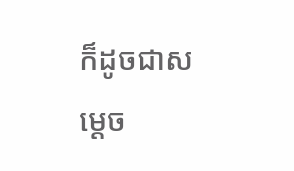ក៏ដូចជាសម្តេច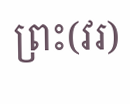ព្រះ(វរ)